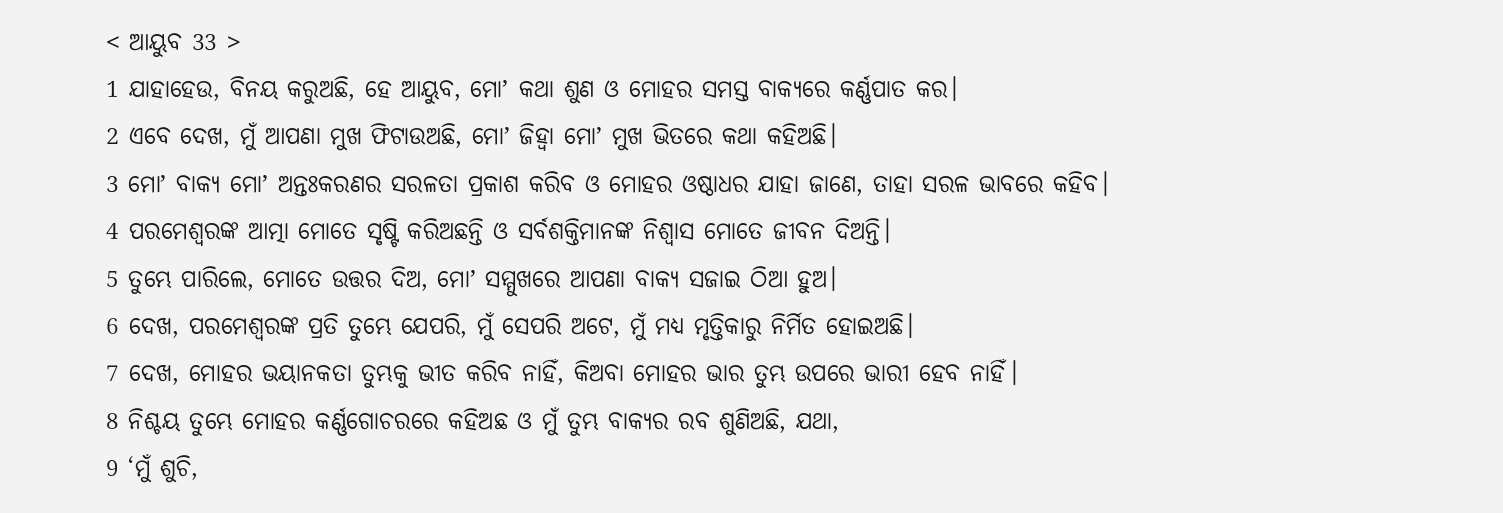< ଆୟୁବ 33 >
1 ଯାହାହେଉ, ବିନୟ କରୁଅଛି, ହେ ଆୟୁବ, ମୋʼ କଥା ଶୁଣ ଓ ମୋହର ସମସ୍ତ ବାକ୍ୟରେ କର୍ଣ୍ଣପାତ କର।
2 ଏବେ ଦେଖ, ମୁଁ ଆପଣା ମୁଖ ଫିଟାଉଅଛି, ମୋʼ ଜିହ୍ୱା ମୋʼ ମୁଖ ଭିତରେ କଥା କହିଅଛି।
3 ମୋʼ ବାକ୍ୟ ମୋʼ ଅନ୍ତଃକରଣର ସରଳତା ପ୍ରକାଶ କରିବ ଓ ମୋହର ଓଷ୍ଠାଧର ଯାହା ଜାଣେ, ତାହା ସରଳ ଭାବରେ କହିବ।
4 ପରମେଶ୍ୱରଙ୍କ ଆତ୍ମା ମୋତେ ସୃଷ୍ଟି କରିଅଛନ୍ତି ଓ ସର୍ବଶକ୍ତିମାନଙ୍କ ନିଶ୍ୱାସ ମୋତେ ଜୀବନ ଦିଅନ୍ତି।
5 ତୁମ୍ଭେ ପାରିଲେ, ମୋତେ ଉତ୍ତର ଦିଅ, ମୋʼ ସମ୍ମୁଖରେ ଆପଣା ବାକ୍ୟ ସଜାଇ ଠିଆ ହୁଅ।
6 ଦେଖ, ପରମେଶ୍ୱରଙ୍କ ପ୍ରତି ତୁମ୍ଭେ ଯେପରି, ମୁଁ ସେପରି ଅଟେ, ମୁଁ ମଧ୍ୟ ମୃତ୍ତିକାରୁ ନିର୍ମିତ ହୋଇଅଛି।
7 ଦେଖ, ମୋହର ଭୟାନକତା ତୁମ୍ଭକୁ ଭୀତ କରିବ ନାହିଁ, କିଅବା ମୋହର ଭାର ତୁମ୍ଭ ଉପରେ ଭାରୀ ହେବ ନାହିଁ।
8 ନିଶ୍ଚୟ ତୁମ୍ଭେ ମୋହର କର୍ଣ୍ଣଗୋଚରରେ କହିଅଛ ଓ ମୁଁ ତୁମ୍ଭ ବାକ୍ୟର ରବ ଶୁଣିଅଛି, ଯଥା,
9 ‘ମୁଁ ଶୁଚି,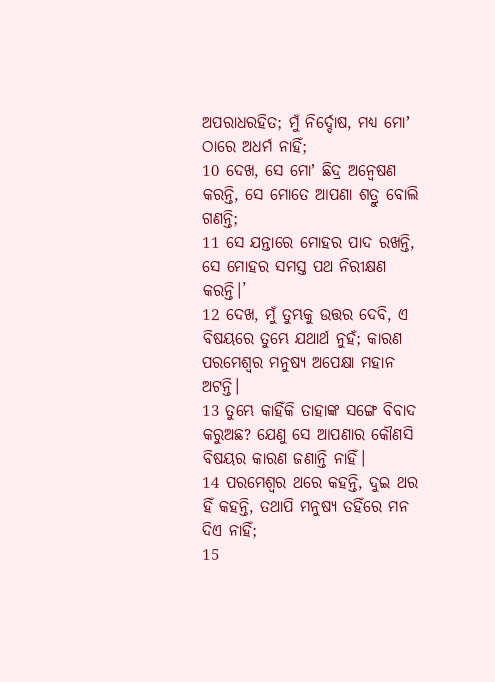ଅପରାଧରହିତ; ମୁଁ ନିର୍ଦ୍ଦୋଷ, ମଧ୍ୟ ମୋʼ ଠାରେ ଅଧର୍ମ ନାହିଁ;
10 ଦେଖ, ସେ ମୋʼ ଛିଦ୍ର ଅନ୍ଵେଷଣ କରନ୍ତି, ସେ ମୋତେ ଆପଣା ଶତ୍ରୁ ବୋଲି ଗଣନ୍ତି;
11 ସେ ଯନ୍ତାରେ ମୋହର ପାଦ ରଖନ୍ତି, ସେ ମୋହର ସମସ୍ତ ପଥ ନିରୀକ୍ଷଣ କରନ୍ତି।’
12 ଦେଖ, ମୁଁ ତୁମ୍ଭକୁ ଉତ୍ତର ଦେବି, ଏ ବିଷୟରେ ତୁମ୍ଭେ ଯଥାର୍ଥ ନୁହଁ; କାରଣ ପରମେଶ୍ୱର ମନୁଷ୍ୟ ଅପେକ୍ଷା ମହାନ ଅଟନ୍ତି।
13 ତୁମ୍ଭେ କାହିଁକି ତାହାଙ୍କ ସଙ୍ଗେ ବିବାଦ କରୁଅଛ? ଯେଣୁ ସେ ଆପଣାର କୌଣସି ବିଷୟର କାରଣ ଜଣାନ୍ତି ନାହିଁ।
14 ପରମେଶ୍ୱର ଥରେ କହନ୍ତି, ଦୁଇ ଥର ହିଁ କହନ୍ତି, ତଥାପି ମନୁଷ୍ୟ ତହିଁରେ ମନ ଦିଏ ନାହିଁ;
15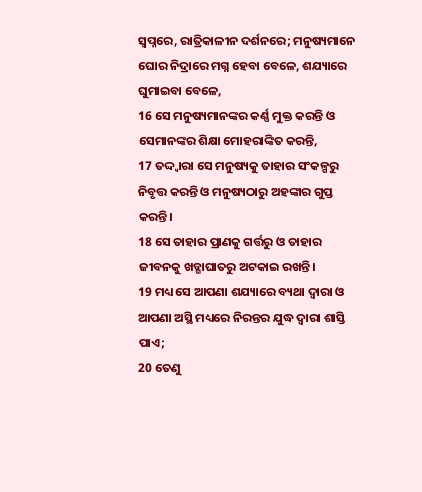ସ୍ୱପ୍ନରେ, ରାତ୍ରିକାଳୀନ ଦର୍ଶନରେ; ମନୁଷ୍ୟମାନେ ଘୋର ନିଦ୍ରାରେ ମଗ୍ନ ହେବା ବେଳେ, ଶଯ୍ୟାରେ ଘୁମାଇବା ବେଳେ,
16 ସେ ମନୁଷ୍ୟମାନଙ୍କର କର୍ଣ୍ଣ ମୁକ୍ତ କରନ୍ତି ଓ ସେମାନଙ୍କର ଶିକ୍ଷା ମୋହରାଙ୍କିତ କରନ୍ତି,
17 ତଦ୍ଦ୍ୱାରା ସେ ମନୁଷ୍ୟକୁ ତାହାର ସଂକଳ୍ପରୁ ନିବୃତ୍ତ କରନ୍ତି ଓ ମନୁଷ୍ୟଠାରୁ ଅହଙ୍କାର ଗୁପ୍ତ କରନ୍ତି।
18 ସେ ତାହାର ପ୍ରାଣକୁ ଗର୍ତ୍ତରୁ ଓ ତାହାର ଜୀବନକୁ ଖଡ୍ଗାଘାତରୁ ଅଟକାଇ ରଖନ୍ତି।
19 ମଧ୍ୟ ସେ ଆପଣା ଶଯ୍ୟାରେ ବ୍ୟଥା ଦ୍ୱାରା ଓ ଆପଣା ଅସ୍ଥି ମଧ୍ୟରେ ନିରନ୍ତର ଯୁଦ୍ଧ ଦ୍ୱାରା ଶାସ୍ତି ପାଏ;
20 ତେଣୁ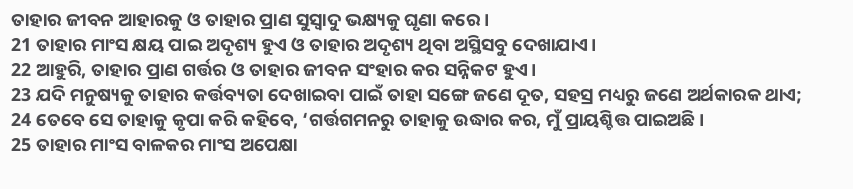ତାହାର ଜୀବନ ଆହାରକୁ ଓ ତାହାର ପ୍ରାଣ ସୁସ୍ୱାଦୁ ଭକ୍ଷ୍ୟକୁ ଘୃଣା କରେ।
21 ତାହାର ମାଂସ କ୍ଷୟ ପାଇ ଅଦୃଶ୍ୟ ହୁଏ ଓ ତାହାର ଅଦୃଶ୍ୟ ଥିବା ଅସ୍ଥିସବୁ ଦେଖାଯାଏ।
22 ଆହୁରି, ତାହାର ପ୍ରାଣ ଗର୍ତ୍ତର ଓ ତାହାର ଜୀବନ ସଂହାର କର ସନ୍ନିକଟ ହୁଏ।
23 ଯଦି ମନୁଷ୍ୟକୁ ତାହାର କର୍ତ୍ତବ୍ୟତା ଦେଖାଇବା ପାଇଁ ତାହା ସଙ୍ଗେ ଜଣେ ଦୂତ, ସହସ୍ର ମଧ୍ୟରୁ ଜଣେ ଅର୍ଥକାରକ ଥାଏ;
24 ତେବେ ସେ ତାହାକୁ କୃପା କରି କହିବେ, ‘ଗର୍ତ୍ତଗମନରୁ ତାହାକୁ ଉଦ୍ଧାର କର, ମୁଁ ପ୍ରାୟଶ୍ଚିତ୍ତ ପାଇଅଛି।
25 ତାହାର ମାଂସ ବାଳକର ମାଂସ ଅପେକ୍ଷା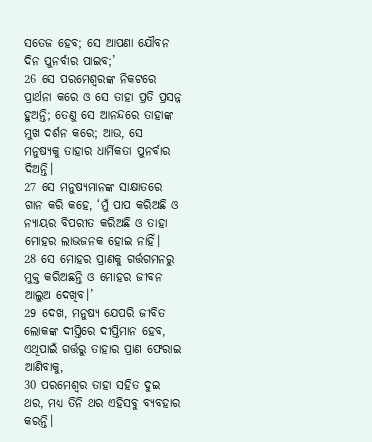ସତେଜ ହେବ; ସେ ଆପଣା ଯୌବନ ଦିନ ପୁନର୍ବାର ପାଇବ;’
26 ସେ ପରମେଶ୍ୱରଙ୍କ ନିକଟରେ ପ୍ରାର୍ଥନା କରେ ଓ ସେ ତାହା ପ୍ରତି ପ୍ରସନ୍ନ ହୁଅନ୍ତି; ତେଣୁ ସେ ଆନନ୍ଦରେ ତାହାଙ୍କ ମୁଖ ଦର୍ଶନ କରେ; ଆଉ, ସେ ମନୁଷ୍ୟକୁ ତାହାର ଧାର୍ମିକତା ପୁନର୍ବାର ଦିଅନ୍ତି।
27 ସେ ମନୁଷ୍ୟମାନଙ୍କ ସାକ୍ଷାତରେ ଗାନ କରି କହେ, ‘ମୁଁ ପାପ କରିଅଛି ଓ ନ୍ୟାୟର ବିପରୀତ କରିଅଛି ଓ ତାହା ମୋହର ଲାଭଜନକ ହୋଇ ନାହିଁ।
28 ସେ ମୋହର ପ୍ରାଣକୁ ଗର୍ତ୍ତଗମନରୁ ମୁକ୍ତ କରିଅଛନ୍ତି ଓ ମୋହର ଜୀବନ ଆଲୁଅ ଦେଖିବ।’
29 ଦେଖ, ମନୁଷ୍ୟ ଯେପରି ଜୀବିତ ଲୋକଙ୍କ ଦୀପ୍ତିରେ ଦୀପ୍ତିମାନ ହେବ, ଏଥିପାଇଁ ଗର୍ତ୍ତରୁ ତାହାର ପ୍ରାଣ ଫେରାଇ ଆଣିବାକୁ,
30 ପରମେଶ୍ୱର ତାହା ସହିତ ଦୁଇ ଥର, ମଧ୍ୟ ତିନି ଥର ଏହିସବୁ ବ୍ୟବହାର କରନ୍ତି।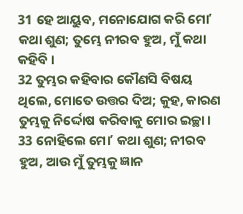31 ହେ ଆୟୁବ, ମନୋଯୋଗ କରି ମୋʼ କଥା ଶୁଣ; ତୁମ୍ଭେ ନୀରବ ହୁଅ, ମୁଁ କଥା କହିବି।
32 ତୁମ୍ଭର କହିବାର କୌଣସି ବିଷୟ ଥିଲେ, ମୋତେ ଉତ୍ତର ଦିଅ; କୁହ, କାରଣ ତୁମ୍ଭକୁ ନିର୍ଦ୍ଦୋଷ କରିବାକୁ ମୋର ଇଚ୍ଛା।
33 ନୋହିଲେ ମୋʼ କଥା ଶୁଣ; ନୀରବ ହୁଅ, ଆଉ ମୁଁ ତୁମ୍ଭକୁ ଜ୍ଞାନ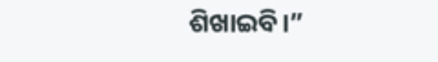ଶିଖାଇବି।”